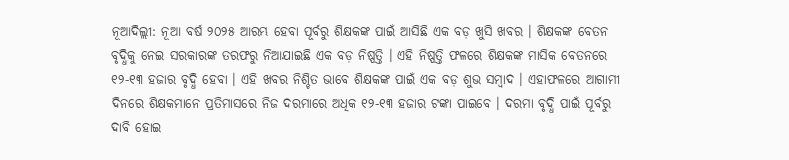ନୂଆଦିଲ୍ଲୀ: ନୂଆ ବର୍ଷ ୨୦୨୫ ଆରମ୍ଭ ହେବା ପୂର୍ବରୁ ଶିକ୍ଷକଙ୍କ ପାଇଁ ଆସିଛି ଏକ ବଡ଼ ଖୁସି ଖବର । ଶିକ୍ଷକଙ୍କ ବେତନ ବୃଦ୍ଧିକୁ ନେଇ ସରକାରଙ୍କ ତରଫରୁ ନିଆଯାଇଛି ଏକ ବଡ଼ ନିଷ୍ପତ୍ତି । ଏହି ନିଷ୍ପତ୍ତି ଫଳରେ ଶିକ୍ଷକଙ୍କ ମାସିକ ବେତନରେ ୧୨-୧୩ ହଜାର ବୃଦ୍ଧି ହେବା । ଏହି ଖବର ନିଶ୍ଚିତ ଭାବେ ଶିକ୍ଷକଙ୍କ ପାଇଁ ଏକ ବଡ଼ ଶୁଭ ସମ୍ବାଦ । ଏହାଫଳରେ ଆଗାମୀ ଦିନରେ ଶିକ୍ଷକମାନେ ପ୍ରତିମାସରେ ନିଜ ଦରମାରେ ଅଧିକ ୧୨-୧୩ ହଜାର ଟଙ୍କା ପାଇବେ । ଦରମା ବୃଦ୍ଧି ପାଇଁ ପୂର୍ବରୁ ଦାବି ହୋଇ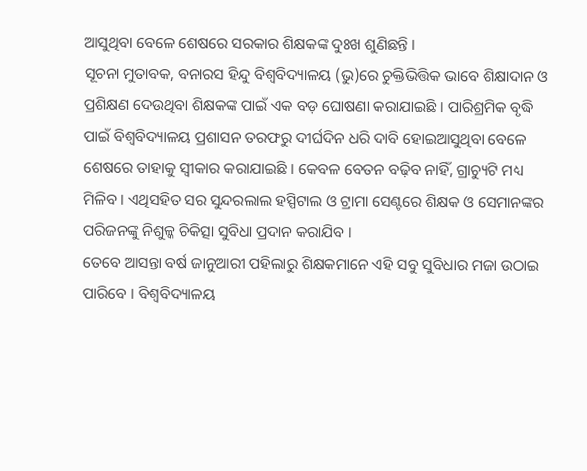ଆସୁଥିବା ବେଳେ ଶେଷରେ ସରକାର ଶିକ୍ଷକଙ୍କ ଦୁଃଖ ଶୁଣିଛନ୍ତି ।
ସୂଚନା ମୁତାବକ, ବନାରସ ହିନ୍ଦୁ ବିଶ୍ୱବିଦ୍ୟାଳୟ (ଭୁ)ରେ ଚୁକ୍ତିଭିତ୍ତିକ ଭାବେ ଶିକ୍ଷାଦାନ ଓ ପ୍ରଶିକ୍ଷଣ ଦେଉଥିବା ଶିକ୍ଷକଙ୍କ ପାଇଁ ଏକ ବଡ଼ ଘୋଷଣା କରାଯାଇଛି । ପାରିଶ୍ରମିକ ବୃଦ୍ଧି ପାଇଁ ବିଶ୍ୱବିଦ୍ୟାଳୟ ପ୍ରଶାସନ ତରଫରୁ ଦୀର୍ଘଦିନ ଧରି ଦାବି ହୋଇଆସୁଥିବା ବେଳେ ଶେଷରେ ତାହାକୁ ସ୍ୱୀକାର କରାଯାଇଛି । କେବଳ ବେତନ ବଢ଼ିବ ନାହିଁ, ଗ୍ରାଚ୍ୟୁଟି ମଧ୍ୟ ମିଳିବ । ଏଥିସହିତ ସର ସୁନ୍ଦରଲାଲ ହସ୍ପିଟାଲ ଓ ଟ୍ରାମା ସେଣ୍ଟରେ ଶିକ୍ଷକ ଓ ସେମାନଙ୍କର ପରିଜନଙ୍କୁ ନିଶୁଳ୍କ ଚିକିତ୍ସା ସୁବିଧା ପ୍ରଦାନ କରାଯିବ ।
ତେବେ ଆସନ୍ତା ବର୍ଷ ଜାନୁଆରୀ ପହିଲାରୁ ଶିକ୍ଷକମାନେ ଏହି ସବୁ ସୁବିଧାର ମଜା ଉଠାଇ ପାରିବେ । ବିଶ୍ୱବିଦ୍ୟାଳୟ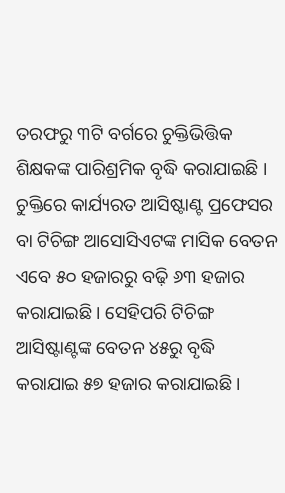ତରଫରୁ ୩ଟି ବର୍ଗରେ ଚୁକ୍ତିଭିତ୍ତିକ ଶିକ୍ଷକଙ୍କ ପାରିଶ୍ରମିକ ବୃଦ୍ଧି କରାଯାଇଛି । ଚୁକ୍ତିରେ କାର୍ଯ୍ୟରତ ଆସିଷ୍ଟାଣ୍ଟ ପ୍ରଫେସର ବା ଟିଚିଙ୍ଗ ଆସୋସିଏଟଙ୍କ ମାସିକ ବେତନ ଏବେ ୫୦ ହଜାରରୁ ବଢ଼ି ୬୩ ହଜାର କରାଯାଇଛି । ସେହିପରି ଟିଚିଙ୍ଗ ଆସିଷ୍ଟାଣ୍ଟଙ୍କ ବେତନ ୪୫ରୁ ବୃଦ୍ଧି କରାଯାଇ ୫୭ ହଜାର କରାଯାଇଛି ।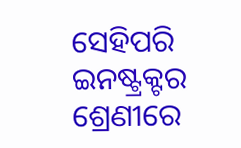ସେହିପରି ଇନଷ୍ଟ୍ରକ୍ଟର ଶ୍ରେଣୀରେ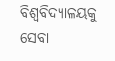ବିଶ୍ୱବିଦ୍ୟାଳୟକୁ ସେବା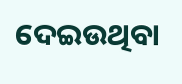ଦେଇଉଥିବା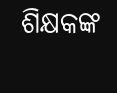ଶିକ୍ଷକଙ୍କ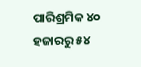ପାରିଶ୍ରମିକ ୪୦ ହଜାରରୁ ୫୪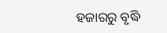ହଜାରରୁ ବୃଦ୍ଧି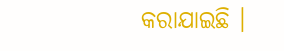କରାଯାଇଛି ।